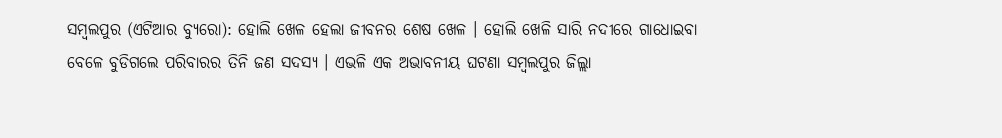ସମ୍ବଲପୁର (ଏଟିଆର ବ୍ୟୁରୋ): ହୋଲି ଖେଳ ହେଲା ଜୀବନର ଶେଷ ଖେଳ । ହୋଲି ଖେଳି ସାରି ନଦୀରେ ଗାଧୋଇବା ବେଳେ ବୁଡିଗଲେ ପରିବାରର ତିନି ଜଣ ସଦସ୍ୟ । ଏଭଳି ଏକ ଅଭାବନୀୟ ଘଟଣା ସମ୍ବଲପୁର ଜିଲ୍ଲା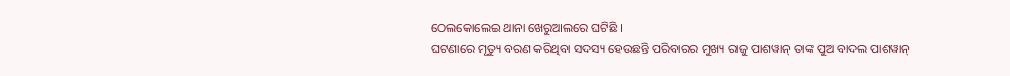ଠେଲକୋଲେଇ ଥାନା ଖେରୁଆଲରେ ଘଟିଛି ।
ଘଟଣାରେ ମୃତ୍ୟୁ ବରଣ କରିଥିବା ସଦସ୍ୟ ହେଉଛନ୍ତି ପରିବାରର ମୁଖ୍ୟ ରାଜୁ ପାଶୱାନ୍ ତାଙ୍କ ପୁଅ ବାଦଲ ପାଶୱାନ୍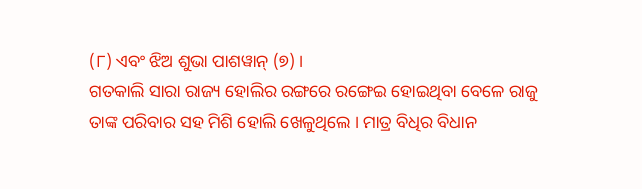(୮) ଏବଂ ଝିଅ ଶୁଭା ପାଶୱାନ୍ (୭) ।
ଗତକାଲି ସାରା ରାଜ୍ୟ ହୋଲିର ରଙ୍ଗରେ ରଙ୍ଗେଇ ହୋଇଥିବା ବେଳେ ରାଜୁ ତାଙ୍କ ପରିବାର ସହ ମିଶି ହୋଲି ଖେଳୁଥିଲେ । ମାତ୍ର ବିଧିର ବିଧାନ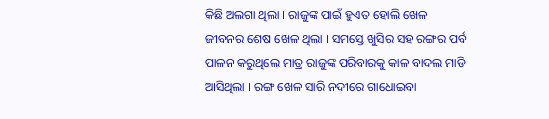କିଛି ଅଲଗା ଥିଲା । ରାଜୁଙ୍କ ପାଇଁ ହୁଏତ ହୋଲି ଖେଳ ଜୀବନର ଶେଷ ଖେଳ ଥିଲା । ସମସ୍ତେ ଖୁସିର ସହ ରଙ୍ଗର ପର୍ବ ପାଳନ କରୁଥିଲେ ମାତ୍ର ରାଜୁଙ୍କ ପରିବାରକୁ କାଳ ବାଦଲ ମାଡି ଆସିଥିଲା । ରଙ୍ଗ ଖେଳ ସାରି ନଦୀରେ ଗାଧୋଇବା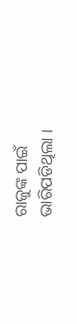ରାଜୁଙ୍କ ପାଇଁ ଭାରିପଡିଥିଲା ।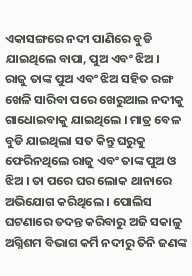ଏକାସଙ୍ଗରେ ନଦୀ ପାଣିରେ ବୁଡି ଯାଇଥିଲେ ବାପା, ପୁଅ ଏବଂ ଝିଅ ।
ରାଜୁ ତାଙ୍କ ପୁଅ ଏବଂ ଝିଅ ସହିତ ରଙ୍ଗ ଖେଳି ସାରିବା ପରେ ଖେରୁଆଲ ନଦୀକୁ ଗାଧୋଇବାକୁ ଯାଇଥିଲେ । ମାତ୍ର ବେଳ ବୁଡି ଯାଇଥିଲା ସତ କିନ୍ତୁ ଘରୁକୁ ଫେରିନଥିଲେ ରାଜୁ ଏବଂ ତାଙ୍କ ପୁଅ ଓ ଝିଅ । ତା ପରେ ଘର ଲୋକ ଥାନାରେ ଅଭିଯୋଗ କରିଥିଲେ । ପୋଲିସ ଘଟଣାରେ ତଦନ୍ତ କରିବାରୁ ଅଜି ସକାଳୁ ଅଗ୍ନିଶମ ବିଭାଗ କର୍ମି ନଦୀରୁ ତିନି ଜଣଙ୍କ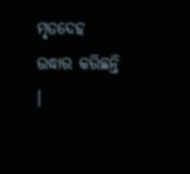ମୃତଦେହ ଉଦ୍ଧାର କରିଛନ୍ତି ।